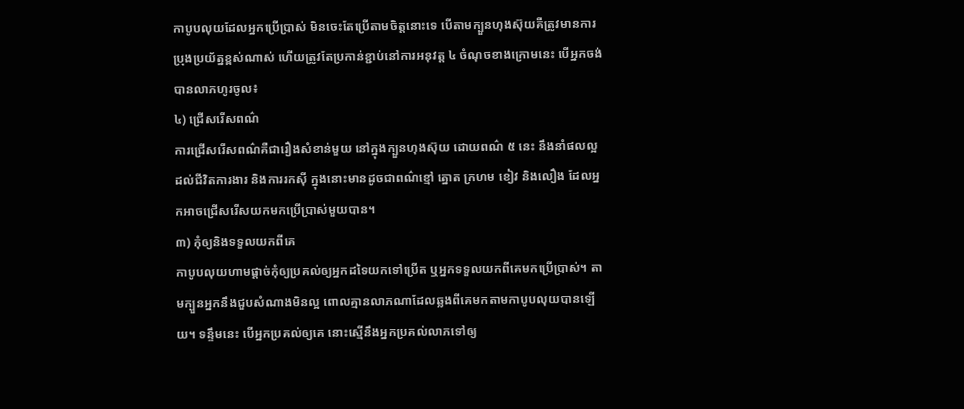កាបូបលុយដែលអ្នកប្រើប្រាស់ មិនចេះតែប្រើតាមចិត្តនោះទេ បើតាមក្បួនហុងស៊ុយគឺត្រូវមានការប្រុងប្រយ័ត្នខ្ពស់ណាស់ ហើយត្រូវតែប្រកាន់ខ្ជាប់នៅការអនុវត្ត ៤ ចំណុចខាងក្រោមនេះ បើអ្នកចង់បានលាភហូរចូល៖
៤) ជ្រើសរើសពណ៌
ការជ្រើសរើសពណ៌គឺជារឿងសំខាន់មួយ នៅក្នុងក្បួនហុងស៊ុយ ដោយពណ៌ ៥ នេះ នឹងនាំផលល្អដល់ជីវិតការងារ និងការរកស៊ី ក្នុងនោះមានដូចជាពណ៌ខ្មៅ ត្នោត ក្រហម ខៀវ និងលឿង ដែលអ្នកអាចជ្រើសរើសយកមកប្រើប្រាស់មួយបាន។
៣) កុំឲ្យនិងទទួលយកពីគេ
កាបូបលុយហាមផ្តាច់កុំឲ្យប្រគល់ឲ្យអ្នកដទៃយកទៅប្រើត ឬអ្នកទទួលយកពីគេមកប្រើប្រាស់។ តាមក្បួនអ្នកនឹងជួបសំណាងមិនល្អ ពោលគ្មានលាភណាដែលឆ្លងពីគេមកតាមកាបូបលុយបានឡើយ។ ទន្ទឹមនេះ បើអ្នកប្រគល់ឲ្យគេ នោះស្មើនឹងអ្នកប្រគល់លាភទៅឲ្យ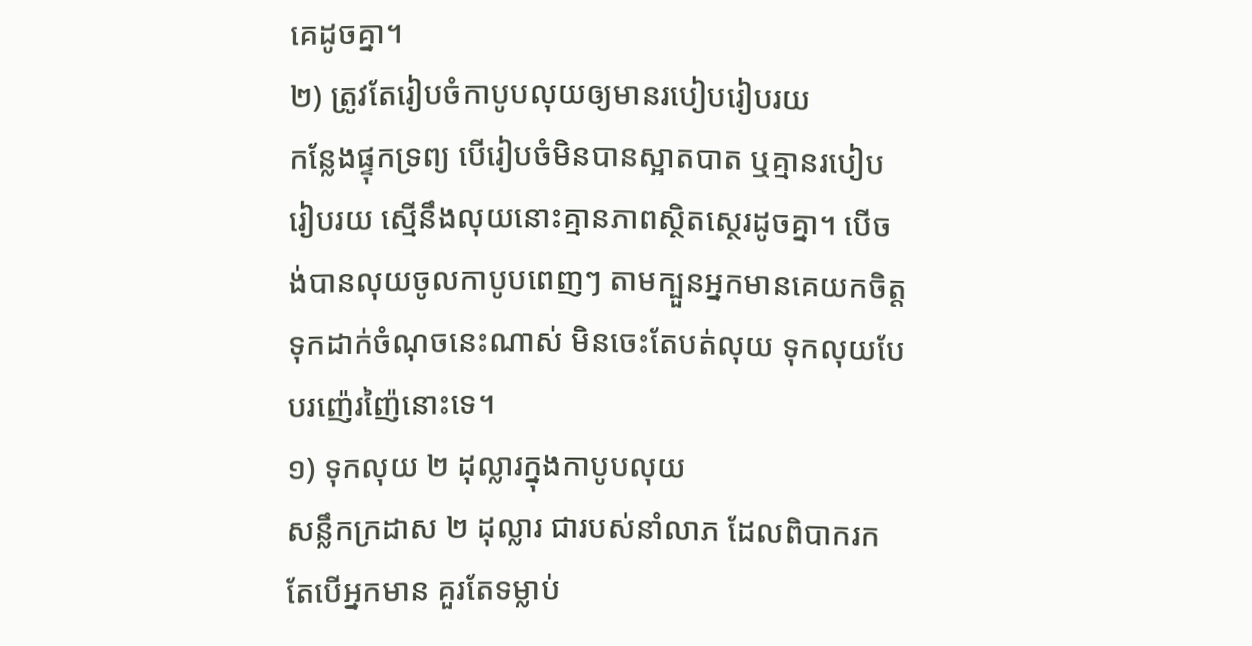គេដូចគ្នា។
២) ត្រូវតែរៀបចំកាបូបលុយឲ្យមានរបៀបរៀបរយ
កន្លែងផ្ទុកទ្រព្យ បើរៀបចំមិនបានស្អាតបាត ឬគ្មានរបៀបរៀបរយ ស្មើនឹងលុយនោះគ្មានភាពស្ថិតស្ថេរដូចគ្នា។ បើចង់បានលុយចូលកាបូបពេញៗ តាមក្បួនអ្នកមានគេយកចិត្តទុកដាក់ចំណុចនេះណាស់ មិនចេះតែបត់លុយ ទុកលុយបែបរញ៉េរញ៉ៃនោះទេ។
១) ទុកលុយ ២ ដុល្លារក្នុងកាបូបលុយ
សន្លឹកក្រដាស ២ ដុល្លារ ជារបស់នាំលាភ ដែលពិបាករក តែបើអ្នកមាន គួរតែទម្លាប់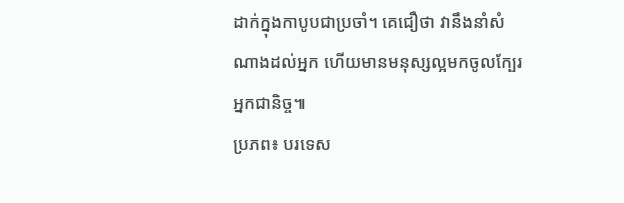ដាក់ក្នុងកាបូបជាប្រចាំ។ គេជឿថា វានឹងនាំសំណាងដល់អ្នក ហើយមានមនុស្សល្អមកចូលក្បែរអ្នកជានិច្ច៕
ប្រភព៖ បរទេស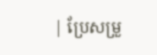| ប្រែសម្រួ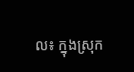ល៖ ក្នុងស្រុក